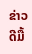ຂ່າວດີມື້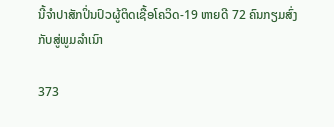ນີ້ຈຳປາສັກປິ່ນປົວຜູ້ຕິດເຊື້ອໂຄວິດ-19 ຫາຍດີ 72 ຄົນກຽມສົ່ງກັບສູ່ພູມລຳເນົາ

373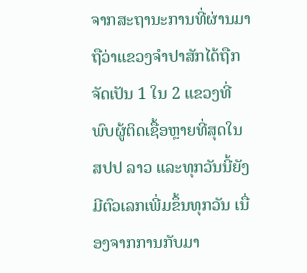ຈາກສະຖານະການທີ່ຜ່ານມາຖືວ່າແຂວງຈຳປາສັກໄດ້ຖືກຈັດເປັນ 1 ໃນ 2 ແຂວງທີ່ພົບຜູ້ຕິດເຊື້ອຫຼາຍທີ່ສຸດໃນ ສປປ ລາວ ແລະທຸກວັນນີ້ຍັງມີຕົວເລກເພີ່ມຂຶ້ນທຸກວັນ ເນື່ອງຈາກການກັບມາ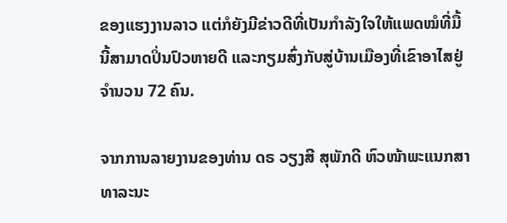ຂອງແຮງງານລາວ ແຕ່ກໍຍັງມີຂ່າວດີທີ່ເປັນກຳລັງໃຈໃຫ້ແພດໝໍທີ່ມື້ນີ້ສາມາດປິ່ນປົວຫາຍດີ ແລະກຽມສົ່ງກັບສູ່ບ້ານເມືອງທີ່ເຂົາອາໄສຢູ່ຈຳນວນ 72 ຄົນ.

ຈາກການລາຍງານຂອງທ່ານ ດຣ ວຽງສີ ສຸພັກດີ ຫົວໜ້າພະແນກສາທາລະນະ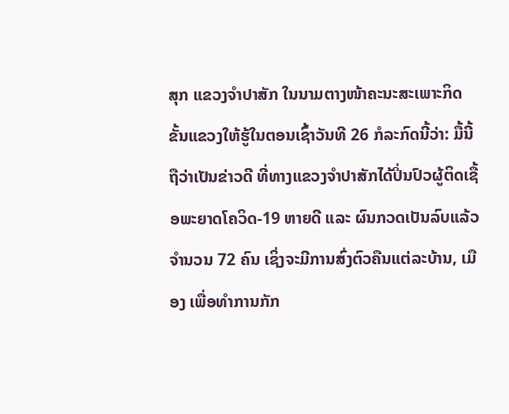ສຸກ ແຂວງຈຳປາສັກ ໃນນາມຕາງໜ້າຄະນະສະເພາະກິດຂັ້ນແຂວງໃຫ້ຮູ້ໃນຕອນເຊົ້າວັນທີ 26 ກໍລະກົດນີ້ວ່າ: ມື້ນີ້ຖືວ່າເປັນຂ່າວດີ ທີ່ທາງແຂວງຈຳປາສັກໄດ້ປິ່ນປົວຜູ້ຕິດເຊື້ອພະຍາດໂຄວິດ-19 ຫາຍດີ ແລະ ຜົນກວດເປັນລົບແລ້ວຈຳນວນ 72 ຄົນ ເຊິ່ງຈະມີການສົ່ງຕົວຄືນແຕ່ລະບ້ານ, ເມືອງ ເພື່ອທຳການກັກ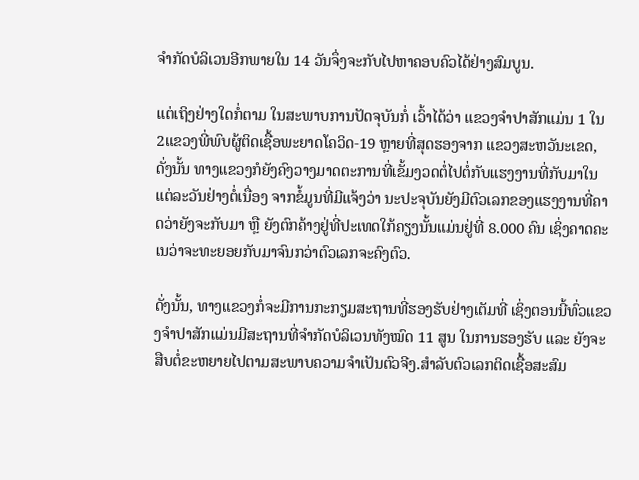ຈຳກັດບໍລິເວນອີກພາຍໃນ 14 ວັນຈຶ່ງຈະກັບໄປຫາຄອບຄົວໄດ້ຢ່າງສົມບູນ.

ແຕ່ເຖິງຢ່າງໃດກໍ່ຕາມ ໃນສະພາບການປັດຈຸບັນກໍ່ ເວົ້າໄດ້ວ່າ ແຂວງຈຳປາສັກແມ່ນ 1 ໃນ 2ແຂວງພີ່ພົບຜູ້ຕິດເຊື້ອພະຍາດໂຄວິດ-19 ຫຼາຍທີ່ສຸດຮອງຈາກ ແຂວງສະຫວັນະເຂດ, ດັ່ງນັ້ນ ທາງແຂວງກໍຍັງຄົງວາງມາດຕະການທີ່ເຂັ້ມງວດຕໍ່ໄປຕໍ່ກັບແຮງງານທີ່ກັບມາໃນແຕ່ລະວັນຢ່າງຕໍ່ເນື່ອງ ຈາກຂໍ້ມູນທີ່ມີແຈ້ງວ່າ ນະປະຈຸບັນຍັງມີຕົວເລກຂອງແຮງງານທີ່ຄາດວ່າຍັງຈະກັບມາ ຫຼື ຍັງຕົກຄ້າງຢູ່ທີ່ປະເທດໃກ້ຄຽງນັ້ນແມ່ນຢູ່ທີ່ 8.000 ຄົນ ເຊິ່ງຄາດຄະເນວ່າຈະທະຍອຍກັບມາຈົນກວ່າຕົວເລກຈະຄົງຕົວ.

ດັ່ງນັ້ນ, ທາງແຂວງກໍ່ຈະມີການກະກຽມສະຖານທີ່ຮອງຮັບຢ່າງເຕັມທີ່ ເຊິ່ງຕອນນີ້ທົ່ວແຂວງຈຳປາສັກແມ່ນມີສະຖານທີ່ຈຳກັດບໍລິເວນທັງໝົດ 11 ສູນ ໃນການຮອງຮັບ ແລະ ຍັງຈະສືບຕໍ່ຂະຫຍາຍໄປຕາມສະພາບຄວາມຈຳເປັນຕົວຈີງ.ສຳລັບຕົວເລກຕິດເຊື້ອສະສົມ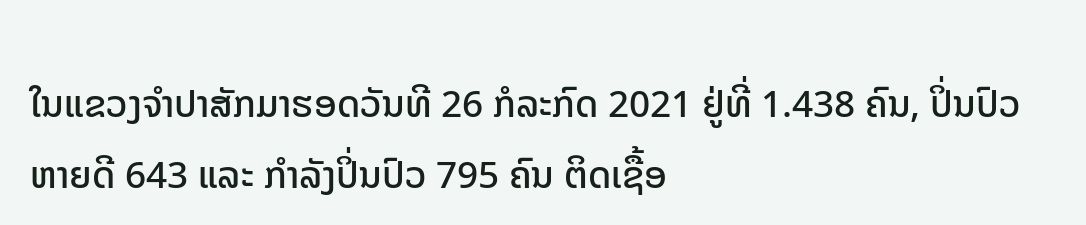ໃນແຂວງຈຳປາສັກມາຮອດວັນທີ 26 ກໍລະກົດ 2021 ຢູ່ທີ່ 1.438 ຄົນ, ປິ່ນປົວຫາຍດີ 643 ແລະ ກຳລັງປິ່ນປົວ 795 ຄົນ ຕິດເຊື້ອ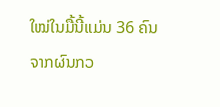ໃໝ່ໃນມື້ນີ້ແມ່ນ 36 ຄົນ ຈາກຜົນກວ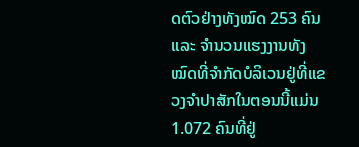ດຕົວຢ່າງທັງໝົດ 253 ຄົນ ແລະ ຈຳນວນແຮງງານທັງໝົດທີ່ຈຳກັດບໍລິເວນຢູ່ທີ່ແຂວງຈຳປາສັກໃນຕອນນີ້ແມ່ນ 1.072 ຄົນທີ່ຢູ່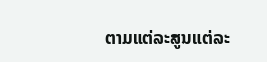ຕາມແຕ່ລະສູນແຕ່ລະ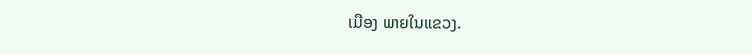ເມືອງ ພາຍໃນແຂວງ.